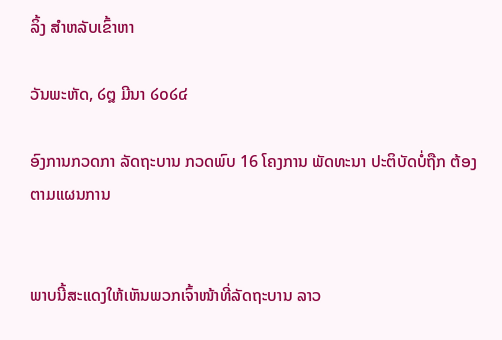ລິ້ງ ສຳຫລັບເຂົ້າຫາ

ວັນພະຫັດ, ໒໘ ມີນາ ໒໐໒໔

ອົງການກວດກາ ລັດຖະບານ ກວດພົບ 16 ໂຄງການ ພັດທະນາ ປະຕິບັດບໍ່ຖືກ ຕ້ອງຕາມແຜນການ


ພາບນີ້ສະແດງໃຫ້ເຫັນພວກເຈົ້າໜ້າທີ່ລັດຖະບານ ລາວ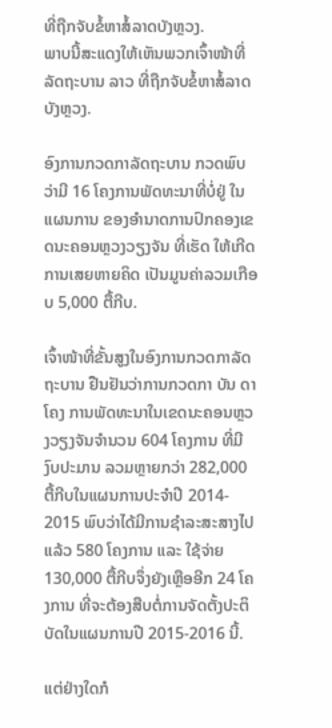ທີ່ຖືກຈັບຂໍ້ຫາສໍ້ລາດບັງຫຼວງ.
ພາບນີ້ສະແດງໃຫ້ເຫັນພວກເຈົ້າໜ້າທີ່ລັດຖະບານ ລາວ ທີ່ຖືກຈັບຂໍ້ຫາສໍ້ລາດບັງຫຼວງ.

ອົງການກວດກາລັດຖະບານ ກວດພົບວ່າມີ 16 ໂຄງການພັດທະນາທີ່ບໍ່ຢູ່ ໃນແຜນການ ຂອງອຳນາດການປົກຄອງເຂດນະຄອນຫຼວງວຽງຈັນ ທີ່ເຮັດ ໃຫ້ເກີດການເສຍຫາຍຄິດ ເປັນມູນຄ່າລວມເກືອບ 5,000 ຕື້ກີບ.

ເຈົ້າໜ້າທີ່ຂັ້ນສູງໃນອົງການກວດກາລັດຖະບານ ຢືນຢັນວ່າການກວດກາ ບັນ ດາໂຄງ ການພັດທະນາໃນເຂດນະຄອນຫຼວງວຽງຈັນຈຳນວນ 604 ໂຄງການ ທີ່ມີງົບປະມານ ລວມຫຼາຍກວ່າ 282,000 ຕື້ກີບໃນແຜນການປະຈຳປີ 2014- 2015 ພົບວ່າໄດ້ມີການຊຳລະສະສາງໄປແລ້ວ 580 ໂຄງການ ແລະ ໃຊ້ຈ່າຍ 130,000 ຕື້ກີບຈຶ່ງຍັງເຫຼືອອີກ 24 ໂຄງການ ທີ່ຈະຕ້ອງສືບຕໍ່ການຈັດຕັ້ງປະຕິບັດໃນແຜນການປີ 2015-2016 ນີ້.

ແຕ່ຢ່າງໃດກໍ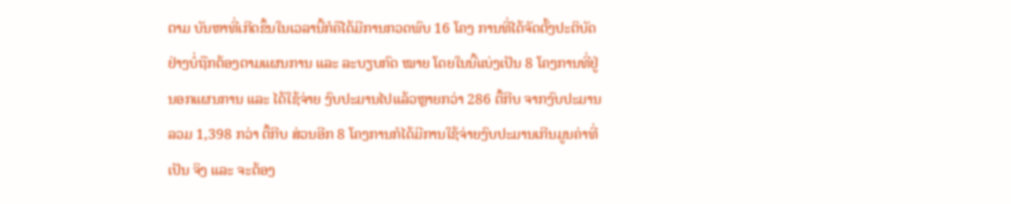ຕາມ ບັນຫາທີ່ເກີດຂຶ້ນໃນເວລານີ້ກໍຄືໄດ້ມີການກວດພົບ 16 ໂຄງ ການທີ່ໄດ້ຈັດຕັ້ງປະຕິບັດຢ່າງບໍ່ຖືກຕ້ອງຕາມແຜນການ ແລະ ລະບຽບກົດ ໝາຍ ໂດຍໃນນີ້ແບ່ງເປັນ 8 ໂຄງການທີ່ຢູ່ນອກແຜນການ ແລະ ໄດ້ໃຊ້ຈ່າຍ ງົບປະມານໄປແລ້ວຫຼາຍກວ່າ 286 ຕື້ກີບ ຈາກງົບປະມານລວມ 1,398 ກວ່າ ຕື້ກີບ ສ່ວນອີກ 8 ໂຄງການກໍໄດ້ມີການໃຊ້ຈ່າຍງົບປະມານເກີນມູນຄ່າທີ່ເປັນ ຈິງ ແລະ ຈະຕ້ອງ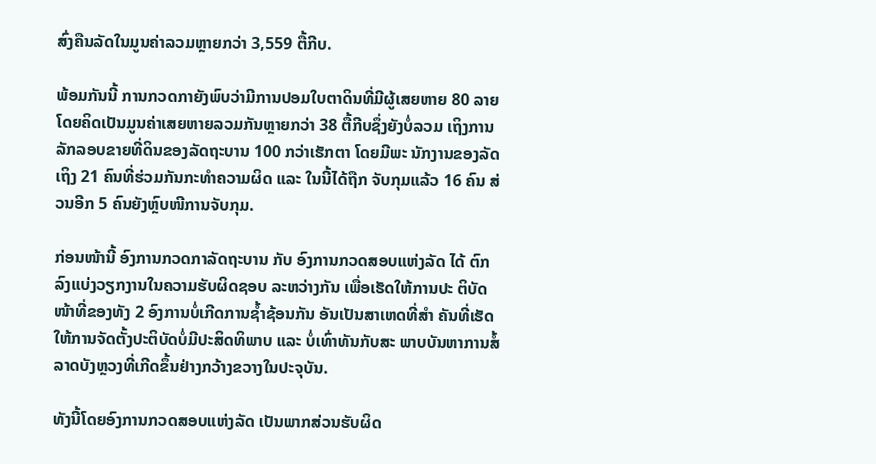ສົ່ງຄືນລັດໃນມູນຄ່າລວມຫຼາຍກວ່າ 3,559 ຕື້ກີບ.

ພ້ອມກັນນີ້ ການກວດກາຍັງພົບວ່າມີການປອມໃບຕາດິນທີ່ມີຜູ້ເສຍຫາຍ 80 ລາຍໂດຍຄິດເປັນມູນຄ່າເສຍຫາຍລວມກັນຫຼາຍກວ່າ 38 ຕື້ກີບຊຶ່ງຍັງບໍ່ລວມ ເຖິງການລັກລອບຂາຍທີ່ດິນຂອງລັດຖະບານ 100 ກວ່າເຮັກຕາ ໂດຍມີພະ ນັກງານຂອງລັດເຖິງ 21 ຄົນທີ່ຮ່ວມກັນກະທຳຄວາມຜິດ ແລະ ໃນນີ້ໄດ້ຖືກ ຈັບກຸມແລ້ວ 16 ຄົນ ສ່ວນອີກ 5 ຄົນຍັງຫຼົບໜີການຈັບກຸມ.

ກ່ອນໜ້ານີ້ ອົງການກວດກາລັດຖະບານ ກັບ ອົງການກວດສອບແຫ່ງລັດ ໄດ້ ຕົກລົງແບ່ງວຽກງານໃນຄວາມຮັບຜິດຊອບ ລະຫວ່າງກັນ ເພື່ອເຮັດໃຫ້ການປະ ຕິບັດໜ້າທີ່ຂອງທັງ 2 ອົງການບໍ່ເກີດການຊ້ຳຊ້ອນກັນ ອັນເປັນສາເຫດທີ່ສຳ ຄັນທີ່ເຮັດໃຫ້ການຈັດຕັ້ງປະຕິບັດບໍ່ມີປະສິດທິພາບ ແລະ ບໍ່ເທົ່າທັນກັບສະ ພາບບັນຫາການສໍ້ລາດບັງຫຼວງທີ່ເກີດຂຶ້ນຢ່າງກວ້າງຂວາງໃນປະຈຸບັນ.

ທັງນີ້ໂດຍອົງການກວດສອບແຫ່ງລັດ ເປັນພາກສ່ວນຮັບຜິດ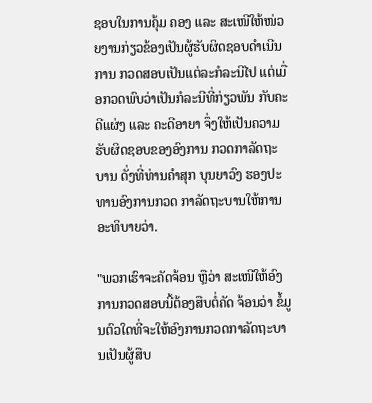ຊອບໃນການຄຸ້ມ ຄອງ ແລະ ສະເໜີໃຫ້ໜ່ວຍງານກ່ຽວຂ້ອງເປັນຜູ້ຮັບຜິດຊອບດຳເນີນການ ກວດສອບເປັນແຕ່ລະກໍລະນີໄປ ແຕ່ເມື່ອກວດພົບວ່າເປັນກໍລະນີທີ່ກ່ຽວພັນ ກັບຄະດີແຜ່ງ ແລະ ຄະດີອາຍາ ຈຶ່ງໃຫ້ເປັນຄວາມຮັບຜິດຊອບຂອງອົງການ ກວດກາລັດຖະບານ ດັ່ງທີ່ທ່ານຄຳສຸກ ບຸນຍາວົງ ຮອງປະທານອົງການກວດ ກາລັດຖະບານໃຫ້ການອະທິບາຍວ່າ.

"ພວກເຮົາຈະຄັດຈ້ອນ ຫຼືວ່າ ສະເໜີໃຫ້ອົງການກວດສອບນີ້ຕ້ອງສືບຕໍ່ຄັດ ຈ້ອນວ່າ ຂໍ້ມູນຕົວໃດທີ່ຈະໃຫ້ອົງການກວດກາລັດຖະບານເປັນຜູ້ສືບ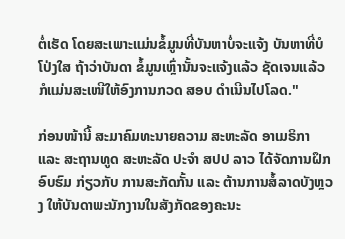ຕໍ່ເຮັດ ໂດຍສະເພາະແມ່ນຂໍ້ມູນທີ່ບັນຫາບໍ່ຈະແຈ້ງ ບັນຫາທີ່ບໍໂປ່ງໃສ ຖ້າວ່າບັນດາ ຂໍ້ມູນເຫຼົ່ານັ້ນຈະແຈ້ງແລ້ວ ຊັດເຈນແລ້ວ ກໍແມ່ນສະເໜີໃຫ້ອົງການກວດ ສອບ ດຳເນີນໄປໂລດ."

ກ່ອນໜ້ານີ້ ສະມາຄົມທະນາຍຄວາມ ສະຫະລັດ ອາເມຣິກາ ແລະ ສະຖານທູດ ສະຫະລັດ ປະຈຳ ສປປ ລາວ ໄດ້ຈັດການຝຶກອົບຮົມ ກ່ຽວກັບ ການສະກັດກັ້ນ ແລະ ຕ້ານການສໍ້ລາດບັງຫຼວງ ໃຫ້ບັນດາພະນັກງານໃນສັງກັດຂອງຄະນະ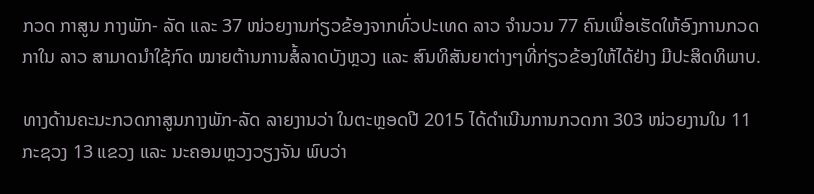ກວດ ກາສູນ ກາງພັກ- ລັດ ແລະ 37 ໜ່ວຍງານກ່ຽວຂ້ອງຈາກທົ່ວປະເທດ ລາວ ຈຳນວນ 77 ຄົນເພື່ອເຮັດໃຫ້ອົງການກວດກາໃນ ລາວ ສາມາດນຳໃຊ້ກົດ ໝາຍຕ້ານການສໍ້ລາດບັງຫຼວງ ແລະ ສົນທິສັນຍາຕ່າງໆທີ່ກ່ຽວຂ້ອງໃຫ້ໄດ້ຢ່າງ ມີປະສິດທິພາບ.

ທາງດ້ານຄະນະກວດກາສູນກາງພັກ-ລັດ ລາຍງານວ່າ ໃນຕະຫຼອດປີ 2015 ໄດ້ດຳເນີນການກວດກາ 303 ໜ່ວຍງານໃນ 11 ກະຊວງ 13 ແຂວງ ແລະ ນະຄອນຫຼວງວຽງຈັນ ພົບວ່າ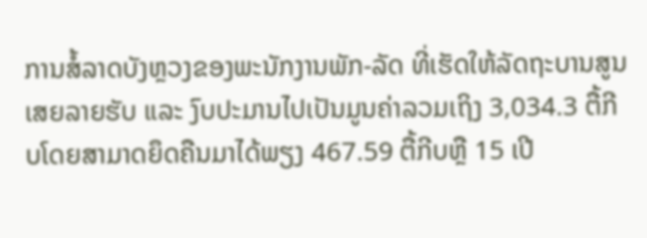ການສໍ້ລາດບັງຫຼວງຂອງພະນັກງານພັກ-ລັດ ທີ່ເຮັດໃຫ້ລັດຖະບານສູນເສຍລາຍຮັບ ແລະ ງົບປະມານໄປເປັນມູນຄ່າລວມເຖິງ 3,034.3 ຕື້ກີບໂດຍສາມາດຍຶດຄືນມາໄດ້ພຽງ 467.59 ຕື້ກີບຫຼື 15 ເປີ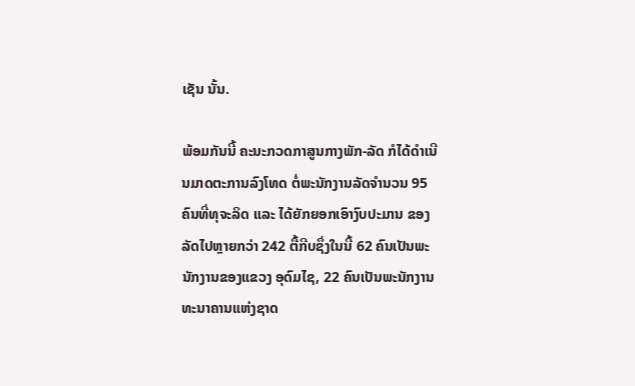ເຊັນ ນັ້ນ.

ພ້ອມກັນນີ້ ຄະນະກວດກາສູນກາງພັກ-ລັດ ກໍໄດ້ດຳເນີນມາດຕະການລົງໂທດ ຕໍ່ພະນັກງານລັດຈຳນວນ 95 ຄົນທີ່ທຸຈະລິດ ແລະ ໄດ້ຍັກຍອກເອົາງົບປະມານ ຂອງລັດໄປຫຼາຍກວ່າ 242 ຕື້ກີບຊຶ່ງໃນນີ້ 62 ຄົນເປັນພະນັກງານຂອງແຂວງ ອຸດົມໄຊ, 22 ຄົນເປັນພະນັກງານທະນາຄານແຫ່ງຊາດ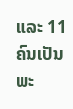ແລະ 11 ຄົນເປັນພະ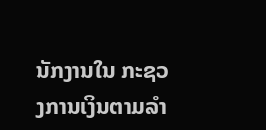ນັກງານໃນ ກະຊວງການເງິນຕາມລຳ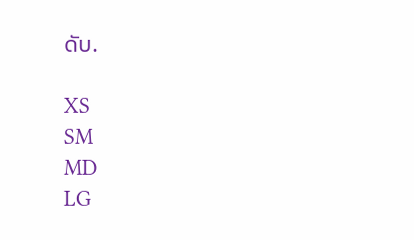ດັບ.

XS
SM
MD
LG